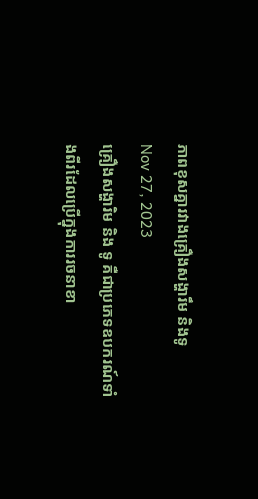ភាពខុសគ្នារវាងគ្រឿងសង្ហារឹម និងទូ
Nov 27, 2023
គ្រឿងសង្ហារិម និង ទូ គឺជាប្រភេទឧបករណ៍ទាំងពីរដែលប្រើក្នុងការរចនាខា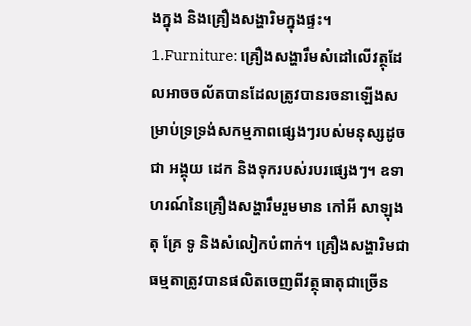ងក្នុង និងគ្រឿងសង្ហារិមក្នុងផ្ទះ។ 1.Furniture: គ្រឿងសង្ហារឹមសំដៅលើវត្ថុដែលអាចចល័តបានដែលត្រូវបានរចនាឡើងសម្រាប់ទ្រទ្រង់សកម្មភាពផ្សេងៗរបស់មនុស្សដូចជា អង្គុយ ដេក និងទុករបស់របរផ្សេងៗ។ ឧទាហរណ៍នៃគ្រឿងសង្ហារឹមរួមមាន កៅអី សាឡុង តុ គ្រែ ទូ និងសំលៀកបំពាក់។ គ្រឿងសង្ហារិមជាធម្មតាត្រូវបានផលិតចេញពីវត្ថុធាតុជាច្រើន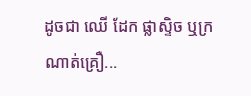ដូចជា ឈើ ដែក ផ្លាស្ទិច ឬក្រណាត់គ្រឿ...